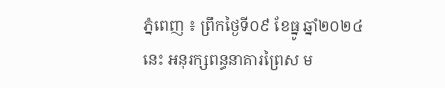ភ្នំពេញ ៖ ព្រឹកថ្ងៃទី០៩ ខែធ្នូ ឆ្នាំ២០២៤ នេះ អនុរក្សពន្ធនាគារព្រៃស ម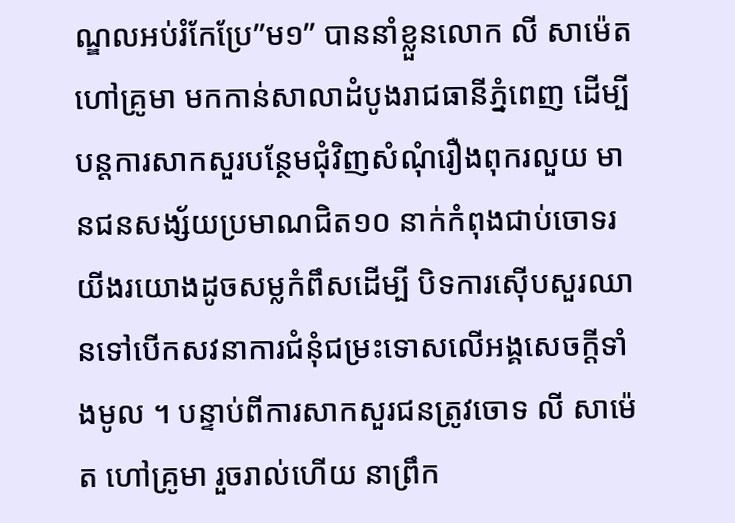ណ្ឌលអប់រំកែប្រែ”ម១” បាននាំខ្លួនលោក លី សាម៉េត ហៅគ្រូមា មកកាន់សាលាដំបូងរាជធានីភ្នំពេញ ដើម្បីបន្តការសាកសួរបន្ថែមជុំវិញសំណុំរឿងពុករលួយ មានជនសង្ស័យប្រមាណជិត១០ នាក់កំពុងជាប់ចោទរយីងរយោងដូចសម្លកំពឹសដើម្បី បិទការស៊ើបសួរឈានទៅបើកសវនាការជំនុំជម្រះទោសលើអង្គសេចក្តីទាំងមូល ។ បន្ទាប់ពីការសាកសួរជនត្រូវចោទ លី សាម៉េត ហៅគ្រូមា រួចរាល់ហើយ នាព្រឹក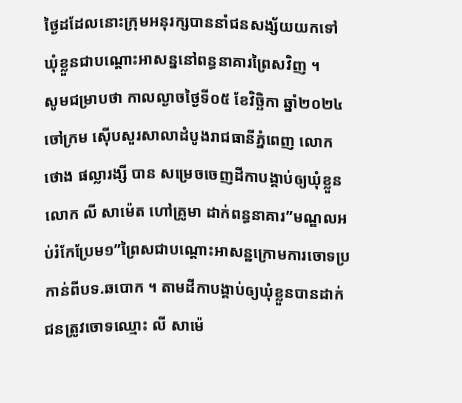ថ្ងៃដដែលនោះក្រុមអនុរក្សបាននាំជនសង្ស័យយកទៅឃុំខ្លួនជាបណ្តោះអាសន្ននៅពន្ធនាគារព្រៃសវិញ ។
សូមជម្រាបថា កាលល្ងាចថ្ងៃទី០៥ ខែវិច្ឆិកា ឆ្នាំ២០២៤ ចៅក្រម ស៊ើបសួរសាលាដំបូងរាជធានីភ្នំពេញ លោក ថោង ផល្លារង្សី បាន សម្រេចចេញដីកាបង្គាប់ឲ្យឃុំខ្លួនលោក លី សាម៉េត ហៅគ្រូមា ដាក់ពន្ធនាគារ”មណ្ឌលអប់រំកែប្រែម១”ព្រៃសជាបណ្តោះអាសន្ឋក្រោមការចោទប្រកាន់ពីបទ.ឆបោក ។ តាមដីកាបង្គាប់ឲ្យឃុំខ្លួនបានដាក់ជនត្រូវចោទឈ្មោះ លី សាម៉េ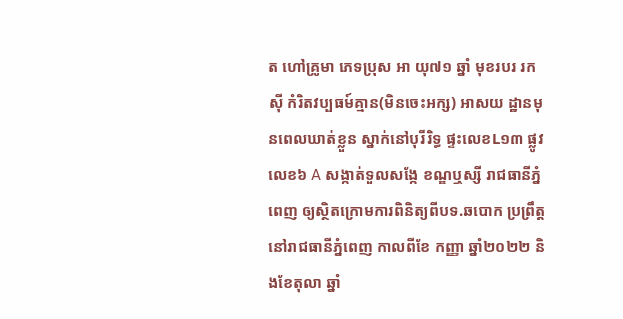ត ហៅគ្រូមា ភេទប្រុស អា យុ៧១ ឆ្នាំ មុខរបរ រកស៊ី កំរិតវប្បធម៍គ្មាន(មិនចេះអក្ស) អាសយ ដ្ឋានមុនពេលឃាត់ខ្លួន ស្នាក់នៅបុរីរិទ្ធ ផ្ទះលេខL១៣ ផ្លូវលេខ៦ A សង្កាត់ទួលសង្កែ ខណ្ឌឬស្សី រាជធានីភ្នំពេញ ឲ្យស្ថិតក្រោមការពិនិត្យពីបទ.ឆបោក ប្រព្រឹត្តនៅរាជធានីភ្នំពេញ កាលពីខែ កញ្ញា ឆ្នាំ២០២២ និងខែតុលា ឆ្នាំ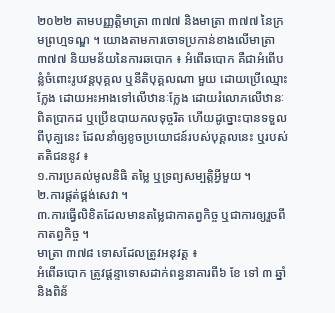២០២២ តាមបញ្ញត្តិមាត្រា ៣៧៧ និងមាត្រា ៣៧៧ នៃក្រមព្រហ្មទណ្ឌ ។ យោងតាមការចោទប្រកាន់ខាងលើមាត្រា ៣៧៧ និយមន័យនៃការឆបោក ៖ អំពើឆបោក គឺជាអំពើបន្លំចំពោះរូបវន្តបុគ្គល ឬនីតិបុគ្គលណា មួយ ដោយប្រើឈ្មោះក្លែង ដោយអះអាងទៅលើឋានៈក្លែង ដោយរំលោភលើឋានៈពិតប្រាកដ ឬប្រើឧបាយកលទុច្ចរិត ហើយដូច្នោះបានទទួលពីបុគ្ឡនេះ ដែលនាំឲ្យខូចប្រយោជន៍របស់បុគ្គលនេះ ឬរបស់តតិជននូវ ៖
១.ការប្រគល់មូលនិធិ តម្លៃ ឬទ្រព្យសម្បត្តិអ្វីមួយ ។
២.ការផ្តត់ផ្គង់សេវា ។
៣.ការធ្វើលិខិតដែលមានតម្លៃជាកាតព្វកិច្ច ឬជាការឲ្យរួចពីកាតព្វកិច្ច ។
មាត្រា ៣៧៨ ទោសដែលត្រូវអនុវត្ត ៖
អំពើឆបោក ត្រូវផ្តន្ទាទោសដាក់ពន្ធនាគារពី៦ ខែ ទៅ ៣ ឆ្នាំ និងពិន័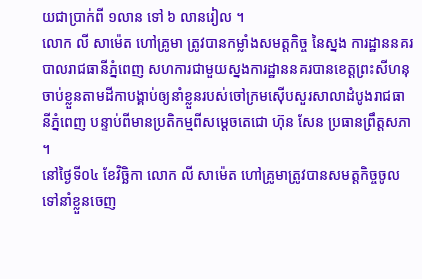យជាប្រាក់ពី ១លាន ទៅ ៦ លានរៀល ។
លោក លី សាម៉េត ហៅគ្រូមា ត្រូវបានកម្លាំងសមត្តកិច្ច នៃស្នង ការដ្ឋាននគរបាលរាជធានីភ្នំពេញ សហការជាមួយស្នងការដ្ឋាននគរបានខេត្តព្រះសីហនុ ចាប់ខ្លួនតាមដីកាបង្គាប់ឲ្យនាំខ្លួនរបស់ចៅក្រមស៊ើបសួរសាលាដំបូងរាជធានីភ្នំពេញ បន្ទាប់ពីមានប្រតិកម្មពីសម្តេចតេជោ ហ៊ុន សែន ប្រធានព្រឹត្តសភា ។
នៅថ្ងៃទី០៤ ខែវិច្ឆិកា លោក លី សាម៉េត ហៅគ្រូមាត្រូវបានសមត្តកិច្ចចូលទៅនាំខ្លួនចេញ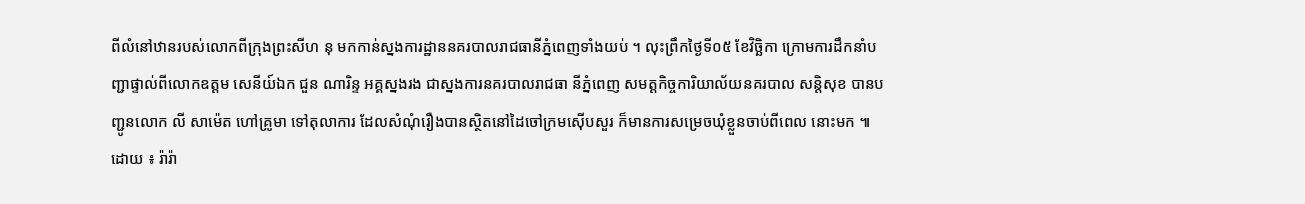ពីលំនៅឋានរបស់លោកពីក្រុងព្រះសីហ នុ មកកាន់ស្នងការដ្ឋាននគរបាលរាជធានីភ្នំពេញទាំងយប់ ។ លុះព្រឹកថ្ងៃទី០៥ ខែវិច្ឆិកា ក្រោមការដឹកនាំបញ្ជាផ្ទាល់ពីលោកឧត្តម សេនីយ៍ឯក ជួន ណារិន្ទ អគ្គស្នងរង ជាស្នងការនគរបាលរាជធា នីភ្នំពេញ សមត្តកិច្ចការិយាល័យនគរបាល សន្តិសុខ បានបញ្ជូនលោក លី សាម៉េត ហៅគ្រូមា ទៅតុលាការ ដែលសំណុំរឿងបានស្ថិតនៅដៃចៅក្រមស៊ើបសួរ ក៏មានការសម្រេចឃុំខ្លួនចាប់ពីពេល នោះមក ៕
ដោយ ៖ រ៉ារ៉ា